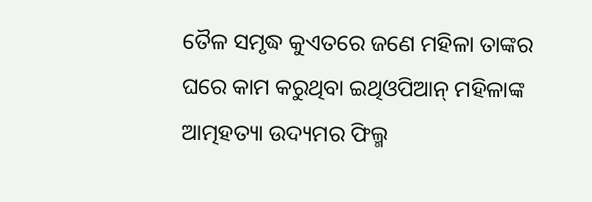ତୈଳ ସମୃଦ୍ଧ କୁଏତରେ ଜଣେ ମହିଳା ତାଙ୍କର ଘରେ କାମ କରୁଥିବା ଇଥିଓପିଆନ୍ ମହିଳାଙ୍କ ଆତ୍ମହତ୍ୟା ଉଦ୍ୟମର ଫିଲ୍ମ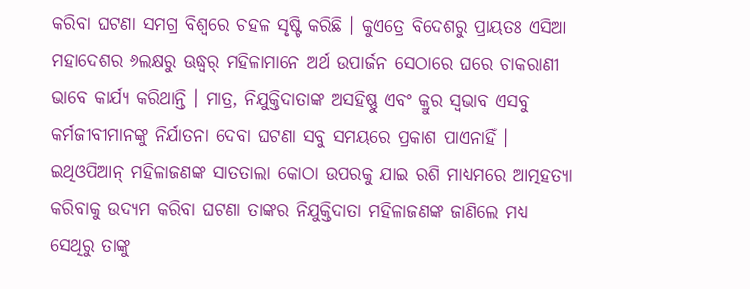କରିବା ଘଟଣା ସମଗ୍ର ବିଶ୍ୱରେ ଚହଳ ସୃଷ୍ଟି କରିଛି । କୁଏତ୍ରେ ବିଦେଶରୁ ପ୍ରାୟତଃ ଏସିଆ ମହାଦେଶର ୬ଲକ୍ଷରୁ ଊଦ୍ଧ୍ୱର୍ ମହିଳାମାନେ ଅର୍ଥ ଉପାର୍ଜନ ସେଠାରେ ଘରେ ଚାକରାଣୀ ଭାବେ କାର୍ଯ୍ୟ କରିଥାନ୍ତି । ମାତ୍ର, ନିଯୁକ୍ତିଦାତାଙ୍କ ଅସହିଷ୍ଣୁ ଏବଂ କ୍ରୁର ସ୍ୱଭାବ ଏସବୁ କର୍ମଜୀବୀମାନଙ୍କୁ ନିର୍ଯାତନା ଦେବା ଘଟଣା ସବୁ ସମୟରେ ପ୍ରକାଶ ପାଏନାହିଁ । ଇଥିଓପିଆନ୍ ମହିଳାଜଣଙ୍କ ସାତତାଲା କୋଠା ଉପରକୁ ଯାଇ ରଶି ମାଧ୍ୟମରେ ଆତ୍ମହତ୍ୟା କରିବାକୁ ଉଦ୍ୟମ କରିବା ଘଟଣା ତାଙ୍କର ନିଯୁକ୍ତିଦାତା ମହିଳାଜଣଙ୍କ ଜାଣିଲେ ମଧ୍ୟ ସେଥିରୁ ତାଙ୍କୁ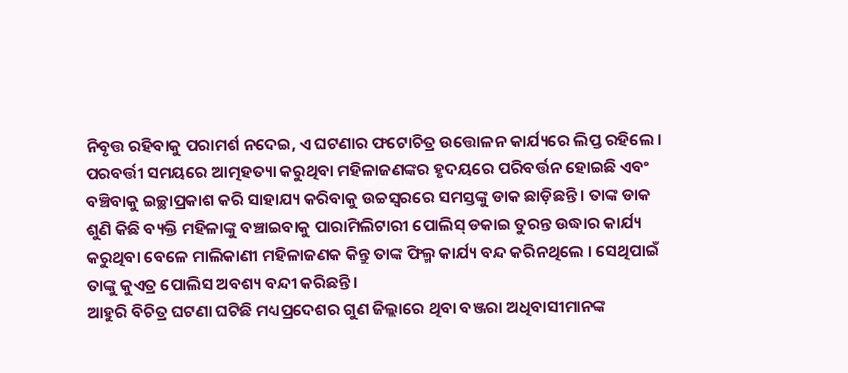ନିବୃତ୍ତ ରହିବାକୁ ପରାମର୍ଶ ନଦେଇ, ଏ ଘଟଣାର ଫଟୋଚିତ୍ର ଉତ୍ତୋଳନ କାର୍ଯ୍ୟରେ ଲିପ୍ତ ରହିଲେ । ପରବର୍ତ୍ତୀ ସମୟରେ ଆତ୍ମହତ୍ୟା କରୁଥିବା ମହିଳାଜଣଙ୍କର ହୃଦୟରେ ପରିବର୍ତ୍ତନ ହୋଇଛି ଏବଂ ବଞ୍ଚିବାକୁ ଇଚ୍ଛାପ୍ରକାଶ କରି ସାହାଯ୍ୟ କରିବାକୁ ଉଚ୍ଚସ୍ୱରରେ ସମସ୍ତଙ୍କୁ ଡାକ ଛାଡ଼ିଛନ୍ତି । ତାଙ୍କ ଡାକ ଶୁଣି କିଛି ବ୍ୟକ୍ତି ମହିଳାଙ୍କୁ ବଞ୍ଚାଇବାକୁ ପାରାମିଲିଟାରୀ ପୋଲିସ୍ ଡକାଇ ତୁରନ୍ତ ଉଦ୍ଧାର କାର୍ଯ୍ୟ କରୁଥିବା ବେଳେ ମାଲିକାଣୀ ମହିଳାଜଣକ କିନ୍ତୁ ତାଙ୍କ ଫିଲ୍ମ କାର୍ଯ୍ୟ ବନ୍ଦ କରିନଥିଲେ । ସେଥିପାଇଁ ତାଙ୍କୁ କୁଏତ୍ର ପୋଲିସ ଅବଶ୍ୟ ବନ୍ଦୀ କରିଛନ୍ତି ।
ଆହୁରି ବିଚିତ୍ର ଘଟଣା ଘଟିଛି ମଧ୍ୟପ୍ରଦେଶର ଗୁଣ ଜିଲ୍ଲାରେ ଥିବା ବଞ୍ଜରା ଅଧିବାସୀମାନଙ୍କ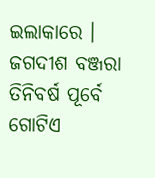ଇଲାକାରେ । ଜଗଦୀଶ ବଞ୍ଜରା ତିନିବର୍ଷ ପୂର୍ବେ ଗୋଟିଏ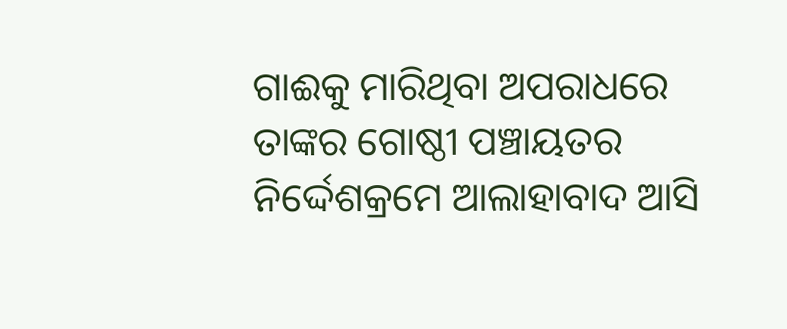ଗାଈକୁ ମାରିଥିବା ଅପରାଧରେ ତାଙ୍କର ଗୋଷ୍ଠୀ ପଞ୍ଚାୟତର ନିର୍ଦ୍ଦେଶକ୍ରମେ ଆଲାହାବାଦ ଆସି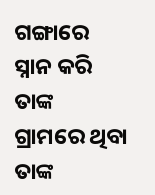ଗଙ୍ଗାରେ ସ୍ନାନ କରି ତାଙ୍କ ଗ୍ରାମରେ ଥିବା ତାଙ୍କ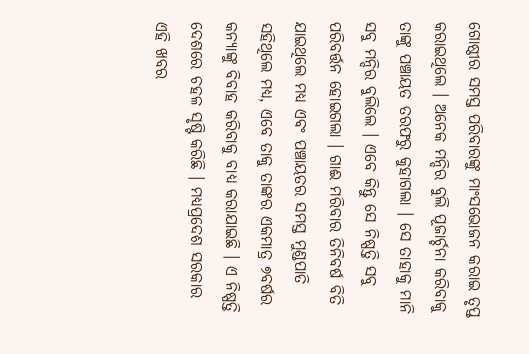ଗୋଷ୍ଠୀର ସମସ୍ତ ପରିବାରଙ୍କୁ ମାଂସଭୋଜନ କରାଇ ତୃପ୍ତ କରାଇଥିଲେ । ଅନେକ ମନ୍ଦିର ବୁଲି ପୂଜାର୍ଚ୍ଚନା କରିବାକୁ ତାଙ୍କୁ ପଞ୍ଚାୟତ ତରଫରୁ କୁହାଗଲା । ସେ ତାହାକୁ ମାନି ସବୁ ମନ୍ଦିର ବୁଲିଲେ । ଏବେ କିନ୍ତୁ ସେ ନିଷ୍ପତ୍ତି ସବୁ ପରିବର୍ତ୍ତନ ହୋଇଗଲା । ଗାଈ ମରିବାର ତିନିବର୍ଷ ବିତି ଯାଇଥିଲେ ମଧ୍ୟ ଏବଂ ପଞ୍ଚାୟତର ସମସ୍ତ ମୁଣ୍ଡପାତି ସହିଥିଲେ ମଧ୍ୟ, ଏବେ ତାକୁ ତାଙ୍କର ଏକମାତ୍ର ୭ବର୍ଷର କନ୍ୟାଙ୍କୁ ବିବାହ କରିବାକୁ ବାଧ୍ୟ କରାଯାଇଛି । ଏ ନିଷ୍ପତ୍ତି ଦେଶରେ ଚହଳ ସୃଷ୍ଟି କରିଛି । ମଧ୍ୟପ୍ରଦେଶ ସରକାର ଏହି ଖବର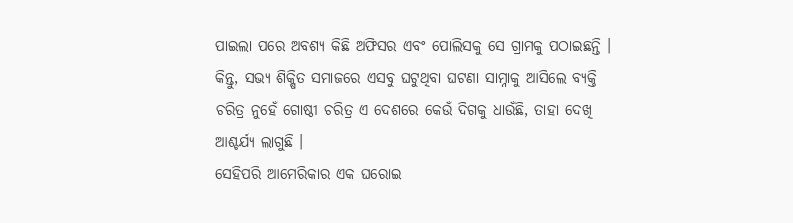ପାଇଲା ପରେ ଅବଶ୍ୟ କିଛି ଅଫିସର ଏବଂ ପୋଲିସକୁ ସେ ଗ୍ରାମକୁ ପଠାଇଛନ୍ତି । କିନ୍ତୁ, ସଭ୍ୟ ଶିକ୍ଷିତ ସମାଜରେ ଏସବୁ ଘଟୁଥିବା ଘଟଣା ସାମ୍ନାକୁ ଆସିଲେ ବ୍ୟକ୍ତି ଚରିତ୍ର ନୁହେଁ ଗୋଷ୍ଠୀ ଚରିତ୍ର ଏ ଦେଶରେ କେଉଁ ଦିଗକୁ ଧାଉଁଛି, ତାହା ଦେଖି ଆଶ୍ଚର୍ଯ୍ୟ ଲାଗୁଛି ।
ସେହିପରି ଆମେରିକାର ଏକ ଘରୋଇ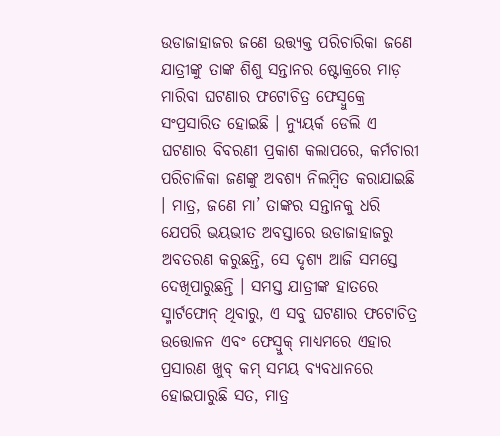ଉଡାଜାହାଜର ଜଣେ ଉତ୍ତ୍ୟକ୍ତ ପରିଚାରିକା ଜଣେ ଯାତ୍ରୀଙ୍କୁ ତାଙ୍କ ଶିଶୁ ସନ୍ତାନର ଷ୍ଟୋକ୍ରରେ ମାଡ଼ ମାରିବା ଘଟଣାର ଫଟୋଚିତ୍ର ଫେସ୍ବୁକ୍ରେ ସଂପ୍ରସାରିତ ହୋଇଛି । ନ୍ୟୁୟର୍କ ଡେଲି ଏ ଘଟଣାର ବିବରଣୀ ପ୍ରକାଶ କଲାପରେ, କର୍ମଚାରୀ ପରିଚାଳିକା ଜଣଙ୍କୁ ଅବଶ୍ୟ ନିଲମ୍ବିତ କରାଯାଇଛି । ମାତ୍ର, ଜଣେ ମା’ ତାଙ୍କର ସନ୍ତାନକୁ ଧରି ଯେପରି ଭୟଭୀତ ଅବସ୍ତାରେ ଉଡାଜାହାଜରୁ ଅବତରଣ କରୁଛନ୍ତି, ସେ ଦୃଶ୍ୟ ଆଜି ସମସ୍ତେ ଦେଖିପାରୁଛନ୍ତି । ସମସ୍ତ ଯାତ୍ରୀଙ୍କ ହାତରେ ସ୍ମାର୍ଟଫୋନ୍ ଥିବାରୁ, ଏ ସବୁ ଘଟଣାର ଫଟୋଚିତ୍ର ଉତ୍ତୋଳନ ଏବଂ ଫେସ୍ବୁକ୍ ମାଧ୍ୟମରେ ଏହାର ପ୍ରସାରଣ ଖୁବ୍ କମ୍ ସମୟ ବ୍ୟବଧାନରେ ହୋଇପାରୁଛି ସତ, ମାତ୍ର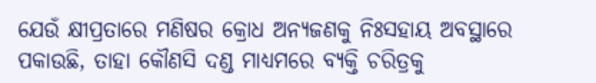ଯେଉଁ କ୍ଷୀପ୍ରତାରେ ମଣିଷର କ୍ରୋଧ ଅନ୍ୟଜଣକୁ ନିଃସହାୟ ଅବସ୍ଥାରେ ପକାଉଛି, ତାହା କୌଣସି ଦଣ୍ଡ ମାଧ୍ୟମରେ ବ୍ୟକ୍ତି ଚରିତ୍ରକୁ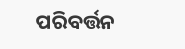ପରିବର୍ତ୍ତନ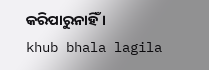କରିପାରୁନାହିଁ ।
khub bhala lagila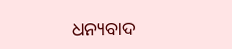ଧନ୍ୟବାଦ